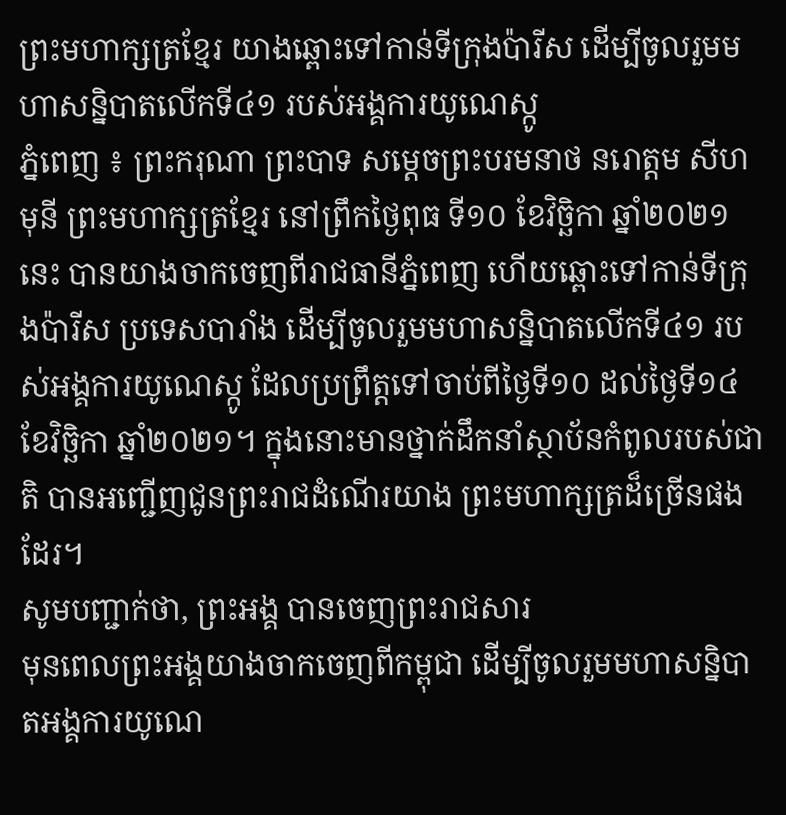ព្រះមហាក្សត្រខ្មែរ យាងឆ្ពោះទៅកាន់ទីក្រុងប៉ារីស ដើម្បីចូលរួមមហាសន្និបាតលើកទី៤១ របស់អង្គការយូណេស្កូ
ភ្នំពេញ ៖ ព្រះករុណា ព្រះបាទ សម្តេចព្រះបរមនាថ នរោត្តម សីហមុនី ព្រះមហាក្សត្រខ្មែរ នៅព្រឹកថ្ងៃពុធ ទី១០ ខែវិច្ឆិកា ឆ្នាំ២០២១នេះ បានយាងចាកចេញពីរាជធានីភ្នំពេញ ហើយឆ្ពោះទៅកាន់ទីក្រុងប៉ារីស ប្រទេសបារាំង ដើម្បីចូលរួមមហាសន្និបាតលើកទី៤១ របស់អង្គការយូណេស្កូ ដែលប្រព្រឹត្តទៅចាប់ពីថ្ងៃទី១០ ដល់ថ្ងៃទី១៤ ខែវិច្ឆិកា ឆ្នាំ២០២១។ ក្នុងនោះមានថ្នាក់ដឹកនាំស្ថាប័នកំពូលរបស់ជាតិ បានអញ្ជើញជូនព្រះរាជដំណើរយាង ព្រះមហាក្សត្រដ៏ច្រើនផងដែរ។
សូមបញ្ជាក់ថា, ព្រះអង្គ បានចេញព្រះរាជសារ
មុនពេលព្រះអង្គយាងចាកចេញពីកម្ពុជា ដើម្បីចូលរួមមហាសន្និបាតអង្គការយូណេ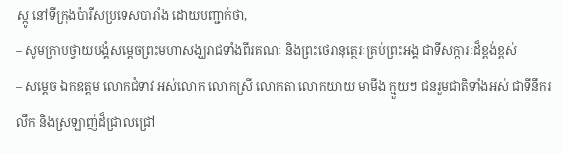ស្កូ នៅទីក្រុងប៉ារីសប្រទេសបារាំង ដោយបញ្ជាក់ថា,
– សូមក្រាបថ្វាយបង្គំសម្ដេចព្រះមហាសង្ឃរាជទាំងពីរគណៈ និងព្រះថេរានុត្ថេរៈគ្រប់ព្រះអង្គ ជាទីសក្ការៈដ៏ខ្ពង់ខ្ពស់
– សម្តេច ឯកឧត្តម លោកជំទាវ អស់លោក លោកស្រី លោកតា លោកយាយ មាមីង ក្មួយៗ ជនរួមជាតិទាំងអស់ ជាទីនឹករលឹក និងស្រឡាញ់ដ៏ជ្រាលជ្រៅ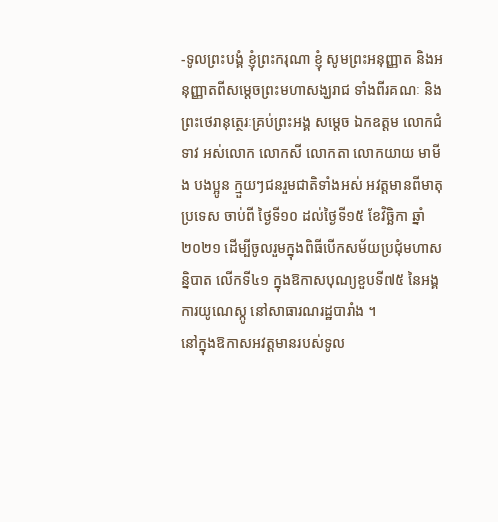-ទូលព្រះបង្គំ ខ្ញុំព្រះករុណា ខ្ញុំ សូមព្រះអនុញ្ញាត និងអនុញ្ញាតពីសម្តេចព្រះមហាសង្ឃរាជ ទាំងពីរគណៈ និងព្រះថេរានុត្ថេរៈគ្រប់ព្រះអង្គ សម្តេច ឯកឧត្តម លោកជំទាវ អស់លោក លោកសី លោកតា លោកយាយ មាមីង បងប្អូន ក្មួយៗជនរួមជាតិទាំងអស់ អវត្តមានពីមាតុប្រទេស ចាប់ពី ថ្ងៃទី១០ ដល់ថ្ងៃទី១៥ ខែវិច្ឆិកា ឆ្នាំ២០២១ ដើម្បីចូលរួមក្នុងពិធីបើកសម័យប្រជុំមហាសន្និបាត លើកទី៤១ ក្នុងឱកាសបុណ្យខួបទី៧៥ នៃអង្គការយូណេស្កូ នៅសាធារណរដ្ឋបារាំង ។
នៅក្នុងឱកាសអវត្តមានរបស់ទូល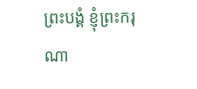ព្រះបង្គំ ខ្ញុំព្រះករុណា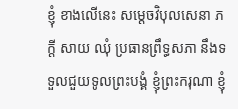ខ្ញុំ ខាងលើនេះ សម្តេចវិបុលសេនា ភក្តី សាយ ឈុំ ប្រធានព្រឹទ្ធសភា នឹងទទួលជួយទូលព្រះបង្គំ ខ្ញុំព្រះករុណា ខ្ញុំ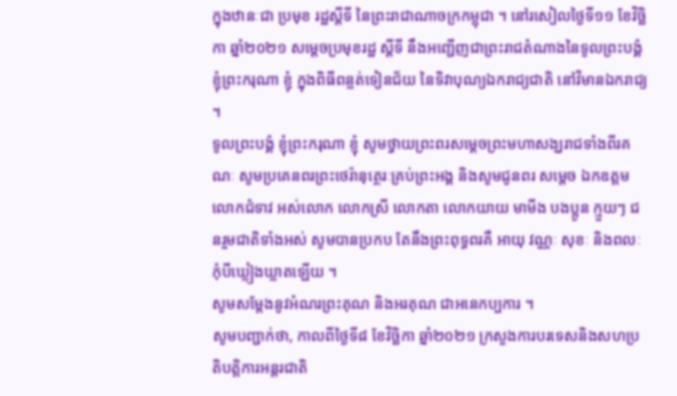ក្នុងឋានៈជា ប្រមុខ រដ្ឋស្តីទី នៃព្រះរាជាណាចក្រកម្ពុជា ។ នៅរសៀលថ្ងៃទី១១ ខែវិច្ឆិកា ឆ្នាំ២០២១ សម្តេចប្រមុខរដ្ឋ ស្ដីទី នឹងអញ្ជើញជាព្រះរាជតំណាងនៃទូលព្រះបង្គំ ខ្ញុំព្រះករុណា ខ្ញុំ ក្នុងពិធីពន្លត់ទៀនជ័យ នៃទិវាបុណ្យឯករាជ្យជាតិ នៅវិមានឯករាជ្យ ។
ទូលព្រះបង្គំ ខ្ញុំព្រះករុណា ខ្ញុំ សូមថ្វាយព្រះពរសម្តេចព្រះមហាសង្ឃរាជទាំងពីរគណៈ សូមប្រគេនពរព្រះថេរ៉ានុត្ថេរៈគ្រប់ព្រះអង្គ និងសូមជូនពរ សម្តេច ឯកឧត្តម លោកជំទាវ អស់លោក លោកស្រី លោកតា លោកយាយ មាមីង បងប្អូន ក្មួយៗ ជនរួមជាតិទាំងអស់ សូមបានប្រកប តែនឹងព្រះពុទ្ធពរគឺ អាយុ វណ្ណៈ សុខៈ និងពលៈ កុំបីឃ្លៀងឃ្លាតឡើយ ។
សូមសម្តែងនូវអំណរព្រះគុណ និងអរគុណ ជាអនេកប្បការ ។
សូមបញ្ជាក់ថា, កាលពីថ្ងៃទី៨ ខែវិច្ឆិកា ឆ្នាំ២០២១ ក្រសួងការបរទេសនិងសហប្រតិបត្តិការអន្តរជាតិ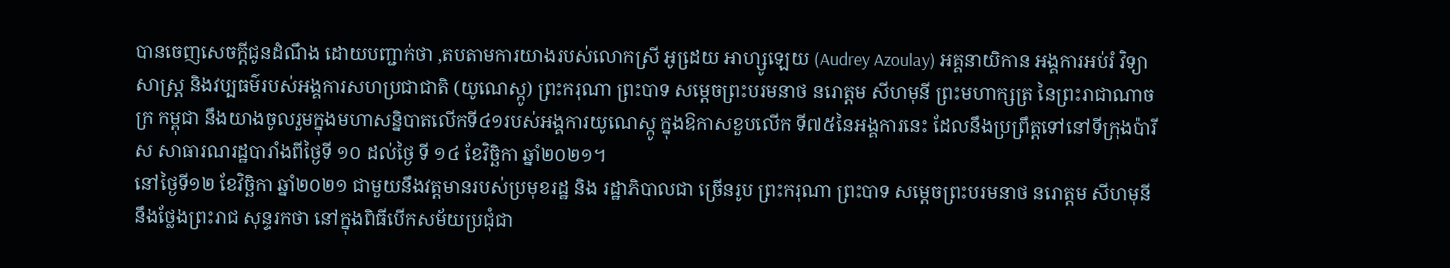បានចេញសេចក្តីជូនដំណឹង ដោយបញ្ជាក់ថា ,តបតាមការយាងរបស់លោកស្រី អូដេ្រយ អាហ្សូឡេយ (Audrey Azoulay) អគ្គនាយិកាន អង្គការអប់រំ វិទ្យាសាស្ត្រ និងវប្បធម៌របស់អង្គការសហប្រជាជាតិ (យូណេស្កូ) ព្រះករុណា ព្រះបាទ សម្តេចព្រះបរមនាថ នរោត្តម សីហមុនី ព្រះមហាក្សត្រ នៃព្រះរាជាណាចក្រ កម្ពុជា នឹងយាងចូលរួមក្នុងមហាសន្និបាតលើកទី៤១របស់អង្គការយូណេស្កូ ក្នុងឱកាសខួបលើក ទី៧៥នៃអង្គការនេះ ដែលនឹងប្រព្រឹត្តទៅនៅទីក្រុងប៉ារីស សាធារណរដ្ឋបារាំងពីថ្ងៃទី ១០ ដល់ថ្ងៃ ទី ១៤ ខែវិច្ឆិកា ឆ្នាំ២០២១។
នៅថ្ងៃទី១២ ខែវិច្ឆិកា ឆ្នាំ២០២១ ជាមួយនឹងវត្តមានរបស់ប្រមុខរដ្ឋ និង រដ្ឋាភិបាលជា ច្រើនរូប ព្រះករុណា ព្រះបាទ សម្តេចព្រះបរមនាថ នរោត្តម សីហមុនី នឹងថ្លែងព្រះរាជ សុន្ទរកថា នៅក្នុងពិធីបើកសម័យប្រជុំជា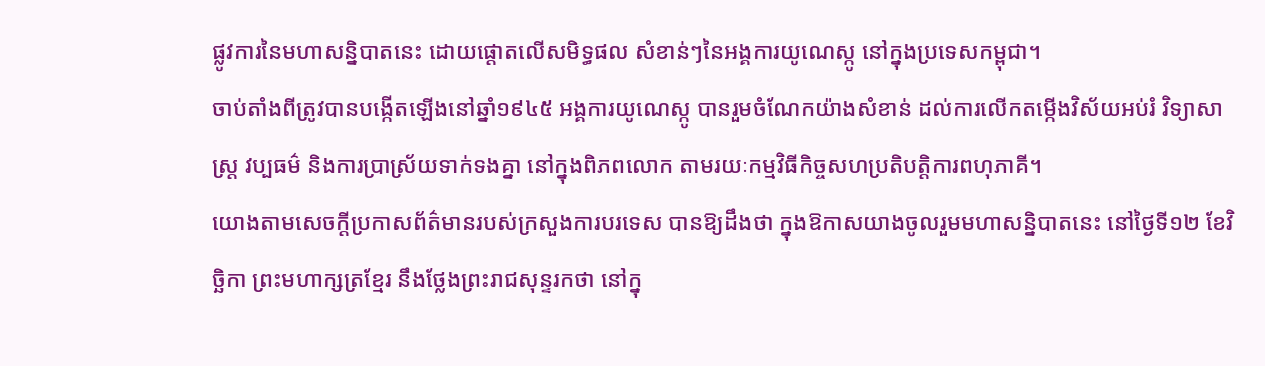ផ្លូវការនៃមហាសន្និបាតនេះ ដោយផ្តោតលើសមិទ្ធផល សំខាន់ៗនៃអង្គការយូណេស្កូ នៅក្នុងប្រទេសកម្ពុជា។
ចាប់តាំងពីត្រូវបានបង្កើតឡើងនៅឆ្នាំ១៩៤៥ អង្គការយូណេស្កូ បានរួមចំណែកយ៉ាងសំខាន់ ដល់ការលើកតម្កើងវិស័យអប់រំ វិទ្យាសាស្ត្រ វប្បធម៌ និងការប្រាស្រ័យទាក់ទងគ្នា នៅក្នុងពិភពលោក តាមរយៈកម្មវិធីកិច្ចសហប្រតិបត្តិការពហុភាគី។
យោងតាមសេចក្តីប្រកាសព័ត៌មានរបស់ក្រសួងការបរទេស បានឱ្យដឹងថា ក្នុងឱកាសយាងចូលរួមមហាសន្និបាតនេះ នៅថ្ងៃទី១២ ខែវិច្ឆិកា ព្រះមហាក្សត្រខ្មែរ នឹងថ្លែងព្រះរាជសុន្ទរកថា នៅក្នុ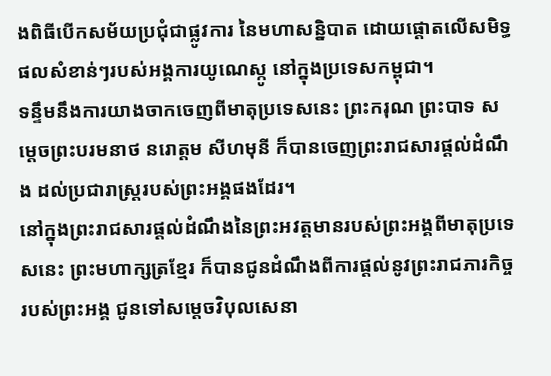ងពិធីបើកសម័យប្រជុំជាផ្លូវការ នៃមហាសន្និបាត ដោយផ្តោតលើសមិទ្ធផលសំខាន់ៗរបស់អង្គការយូណេស្កូ នៅក្នុងប្រទេសកម្ពុជា។
ទន្ទឹមនឹងការយាងចាកចេញពីមាតុប្រទេសនេះ ព្រះករុណ ព្រះបាទ សម្តេចព្រះបរមនាថ នរោត្តម សីហមុនី ក៏បានចេញព្រះរាជសារផ្តល់ដំណឹង ដល់ប្រជារាស្ត្ររបស់ព្រះអង្គផងដែរ។
នៅក្នុងព្រះរាជសារផ្តល់ដំណឹងនៃព្រះអវត្តមានរបស់ព្រះអង្គពីមាតុប្រទេសនេះ ព្រះមហាក្សត្រខ្មែរ ក៏បានជូនដំណឹងពីការផ្តល់នូវព្រះរាជភារកិច្ចរបស់ព្រះអង្គ ជូនទៅសម្តេចវិបុលសេនា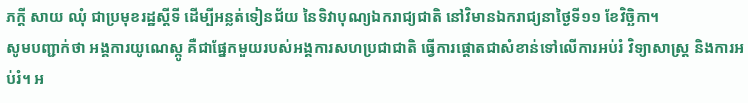ភក្តី សាយ ឈុំ ជាប្រមុខរដ្ឋស្តីទី ដើម្បីអន្លត់ទៀនជ័យ នៃទិវាបុណ្យឯករាជ្យជាតិ នៅវិមានឯករាជ្យនាថ្ងៃទី១១ ខែវិច្ឆិកា។
សូមបញ្ជាក់ថា អង្គការយូណេស្កូ គឺជាផ្នែកមួយរបស់អង្គការសហប្រជាជាតិ ធ្វើការផ្តោតជាសំខាន់ទៅលើការអប់រំ វិទ្យាសាស្ត្រ និងការអប់រំ។ អ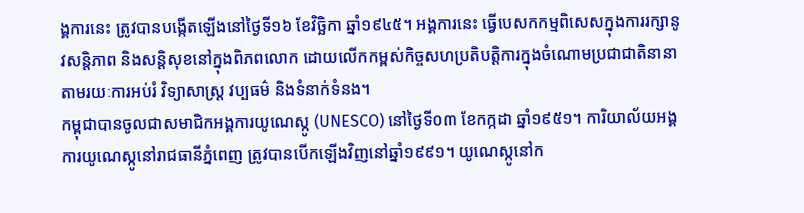ង្គការនេះ ត្រូវបានបង្កើតឡើងនៅថ្ងៃទី១៦ ខែវិច្ឆិកា ឆ្នាំ១៩៤៥។ អង្គការនេះ ធ្វើបេសកកម្មពិសេសក្នុងការរក្សានូវសន្តិភាព និងសន្តិសុខនៅក្នុងពិភពលោក ដោយលើកកម្ពស់កិច្ចសហប្រតិបត្តិការក្នុងចំណោមប្រជាជាតិនានា តាមរយៈការអប់រំ វិទ្យាសាស្ត្រ វប្បធម៌ និងទំនាក់ទំនង។
កម្ពុជាបានចូលជាសមាជិកអង្គការយូណេស្កូ (UNESCO) នៅថ្ងៃទី០៣ ខែកក្កដា ឆ្នាំ១៩៥១។ ការិយាល័យអង្គការយូណេស្កូនៅរាជធានីភ្នំពេញ ត្រូវបានបើកឡើងវិញនៅឆ្នាំ១៩៩១។ យូណេស្កូនៅក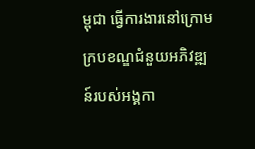ម្ពុជា ធ្វើការងារនៅក្រោមក្របខណ្ឌជំនួយអភិវឌ្ឍន៍របស់អង្គកា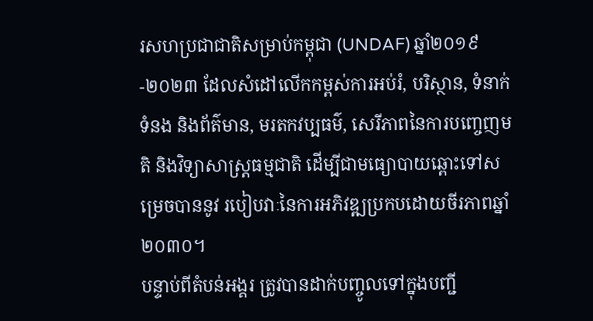រសហប្រជាជាតិសម្រាប់កម្ពុជា (UNDAF) ឆ្នាំ២០១៩-២០២៣ ដែលសំដៅលើកកម្ពស់ការអប់រំ, បរិស្ថាន, ទំនាក់ទំនង និងព័ត៌មាន, មរតកវប្បធម៌, សេរីភាពនៃការបញ្ចេញមតិ និងវិទ្យាសាស្រ្តធម្មជាតិ ដើម្បីជាមធ្យោបាយឆ្ពោះទៅសម្រេចបាននូវ របៀបវាៈនៃការអភិវឌ្ឍប្រកបដោយចីរភាពឆ្នាំ២០៣០។
បន្ទាប់ពីតំបន់អង្គរ ត្រូវបានដាក់បញ្ចូលទៅក្នុងបញ្ជី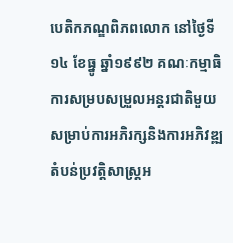បេតិកភណ្ឌពិភពលោក នៅថ្ងៃទី១៤ ខែធ្នូ ឆ្នាំ១៩៩២ គណៈកម្មាធិការសម្របសម្រួលអន្តរជាតិមួយ សម្រាប់ការអភិរក្សនិងការអភិវឌ្ឍតំបន់ប្រវត្តិសាស្រ្តអ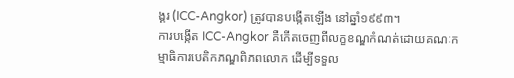ង្គរ (ICC-Angkor) ត្រូវបានបង្កើតឡើង នៅឆ្នាំ១៩៩៣។
ការបង្កើត ICC-Angkor គឺកើតចេញពីលក្ខខណ្ឌកំណត់ដោយគណៈកម្មាធិការបេតិកភណ្ឌពិភពលោក ដើម្បីទទួល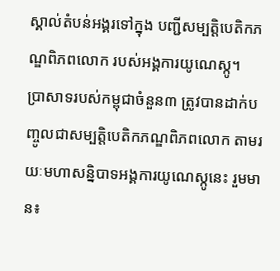ស្គាល់តំបន់អង្គរទៅក្នុង បញ្ជីសម្បត្តិបេតិកភណ្ឌពិភពលោក របស់អង្គការយូណេស្កូ។
ប្រាសាទរបស់កម្ពុជាចំនួន៣ ត្រូវបានដាក់បញ្ចូលជាសម្បត្តិបេតិកភណ្ឌពិភពលោក តាមរយៈមហាសន្និបាទអង្គការយូណេស្កូនេះ រួមមាន៖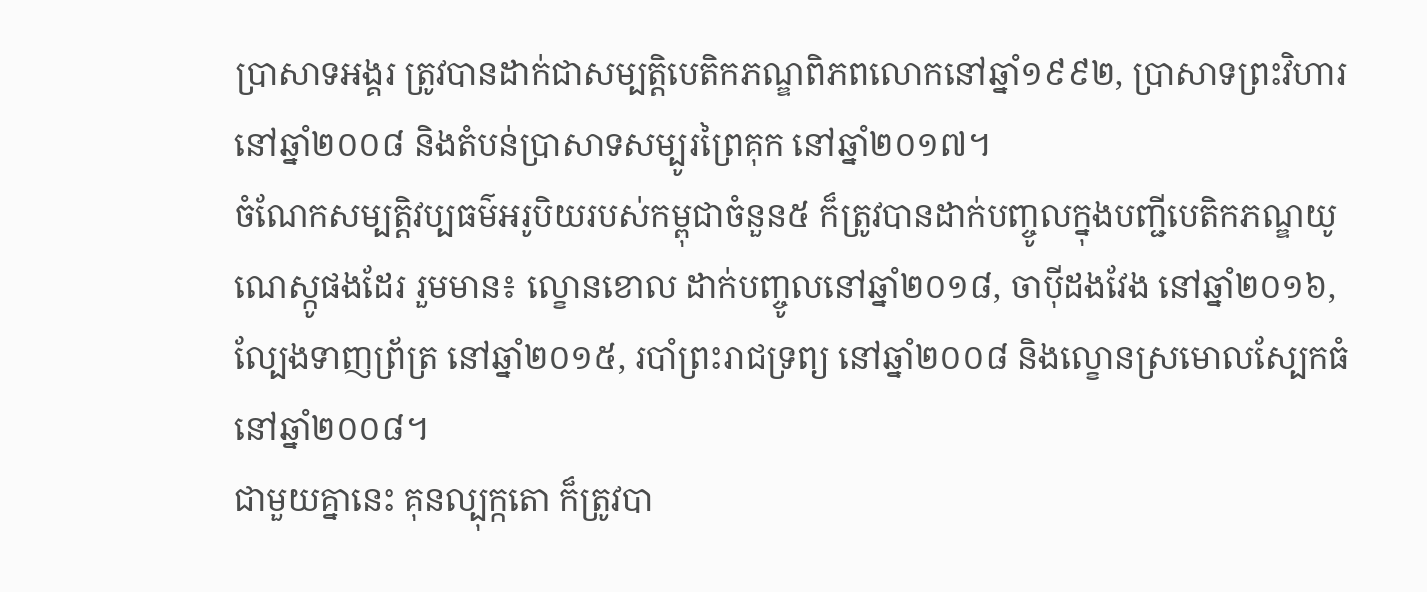ប្រាសាទអង្គរ ត្រូវបានដាក់ជាសម្បត្តិបេតិកភណ្ឌពិភពលោកនៅឆ្នាំ១៩៩២, ប្រាសាទព្រះវិហារ នៅឆ្នាំ២០០៨ និងតំបន់ប្រាសាទសម្បូរព្រៃគុក នៅឆ្នាំ២០១៧។
ចំណែកសម្បត្តិវប្បធម៌អរូបិយរបស់កម្ពុជាចំនួន៥ ក៏ត្រូវបានដាក់បញ្ចូលក្នុងបញ្ជីបេតិកភណ្ឌយូណេស្កូផងដែរ រួមមាន៖ ល្ខោនខោល ដាក់បញ្ចូលនៅឆ្នាំ២០១៨, ចាប៉ីដងវែង នៅឆ្នាំ២០១៦, ល្បែងទាញព្រ័ត្រ នៅឆ្នាំ២០១៥, របាំព្រះរាជទ្រព្យ នៅឆ្នាំ២០០៨ និងល្ខោនស្រមោលស្បែកធំ នៅឆ្នាំ២០០៨។
ជាមួយគ្នានេះ គុនល្បុក្កតោ ក៏ត្រូវបា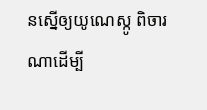នស្នើឲ្យយូណេស្កូ ពិចារណាដើម្បី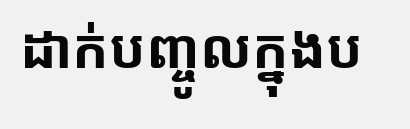ដាក់បញ្ចូលក្នុងប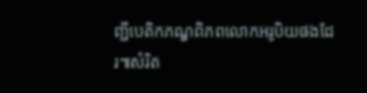ញ្ជីបេតិកភណ្ឌពិភពលោកអរូបិយផងដែរ៕សំរិត